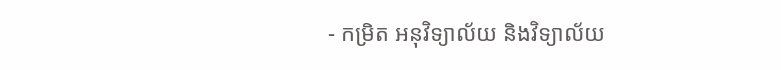- កម្រិត អនុវិទ្យាល័យ និងវិទ្យាល័យ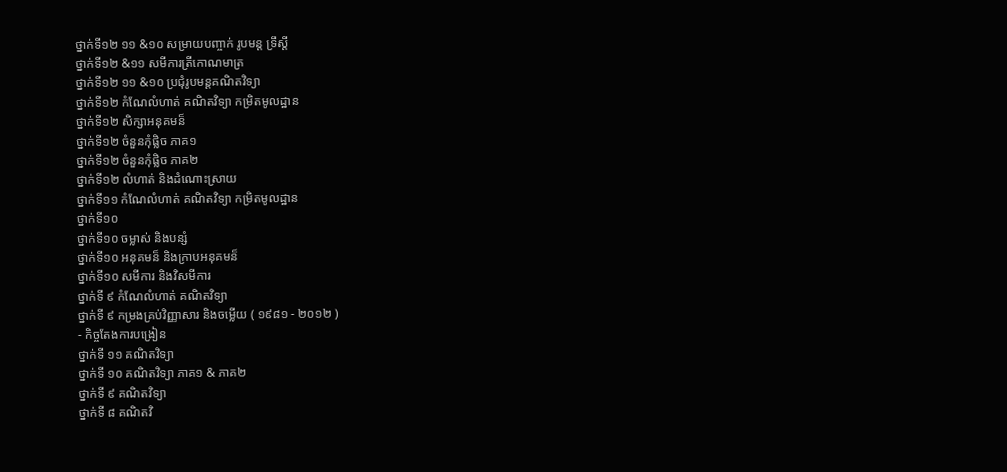ថ្នាក់ទី១២ ១១ &១០ សម្រាយបញ្ចាក់ រូបមន្ត ទ្រឹស្តី
ថ្នាក់ទី១២ &១១ សមីការត្រីកោណមាត្រ
ថ្នាក់ទី១២ ១១ &១០ ប្រជុំរូបមន្តគណិតវិទ្យា
ថ្នាក់ទី១២ កំណែលំហាត់ គណិតវិទ្យា កម្រិតមូលដ្ឋាន
ថ្នាក់ទី១២ សិក្សាអនុគមន៏
ថ្នាក់ទី១២ ចំនួនកុំផ្លិច ភាគ១
ថ្នាក់ទី១២ ចំនួនកុំផ្លិច ភាគ២
ថ្នាក់ទី១២ លំហាត់ និងដំណោះស្រាយ
ថ្នាក់ទី១១ កំណែលំហាត់ គណិតវិទ្យា កម្រិតមូលដ្ឋាន
ថ្នាក់ទី១០
ថ្នាក់ទី១០ ចម្លាស់ និងបន្សំ
ថ្នាក់ទី១០ អនុគមន៏ និងក្រាបអនុគមន៏
ថ្នាក់ទី១០ សមីការ និងវិសមីការ
ថ្នាក់ទី ៩ កំណែលំហាត់ គណិតវិទ្យា
ថ្នាក់ទី ៩ កម្រងគ្រប់វិញ្ញាសារ និងចម្លើយ ( ១៩៨១ - ២០១២ )
- កិច្ចតែងការបង្រៀន
ថ្នាក់ទី ១១ គណិតវិទ្យា
ថ្នាក់ទី ១០ គណិតវិទ្យា ភាគ១ & ភាគ២
ថ្នាក់ទី ៩ គណិតវិទ្យា
ថ្នាក់ទី ៨ គណិតវិ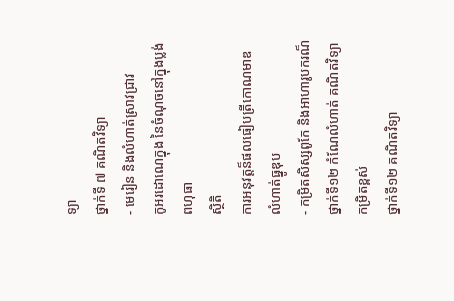ទ្យា
ថ្នាក់ទី ៧ គណិតវិទ្យា
- មេរៀន និងលំហាត់ស្រាវជ្រាវ
កូអរដោណេក្នុង នៃចំណុចនៅក្នុងប្លង់
ពហុធា
ស្ថិតិ
ការអនុវត្តន៏ផលធៀបត្រីកោណមាឌ
លំហាត់ធ្នូឌុប
- កម្រិតសិស្សពូកែ និងអាហារូបករណ៏
ថ្នាក់ទី១២ កំណែលំហាត់ គណិតវិទ្យា កម្រិតខ្ពស់
ថ្នាក់ទី១២ គណិតវិទ្យា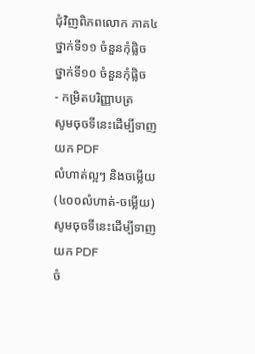ជុំវិញពិភពលោក ភាគ៤
ថ្នាក់ទី១១ ចំនួនកុំផ្លិច
ថ្នាក់ទី១០ ចំនួនកុំផ្លិច
- កម្រិតបរិញ្ញាបត្រ
សូមចុចទីនេះដើម្បីទាញយក PDF
លំហាត់ល្អៗ និងចម្លើយ (៤០០លំហាត់-ចម្លើយ)
សូមចុចទីនេះដើម្បីទាញយក PDF
ចំ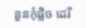នួនកុំផ្លិច ដេរី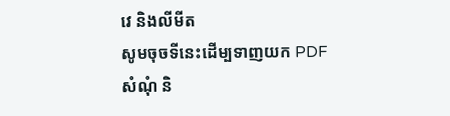វេ និងលីមីត
សូមចុចទីនេះដើម្បទាញយក PDF
សំណុំ និ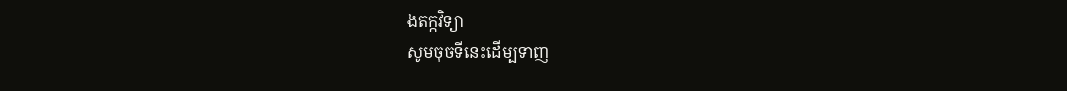ងតក្កវិទ្យា
សូមចុចទីនេះដើម្បទាញ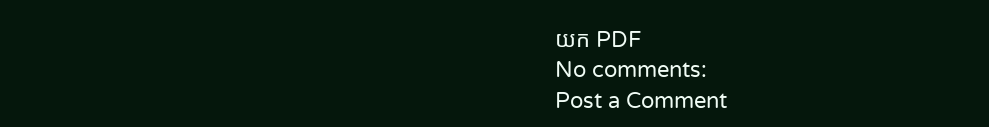យក PDF
No comments:
Post a Comment